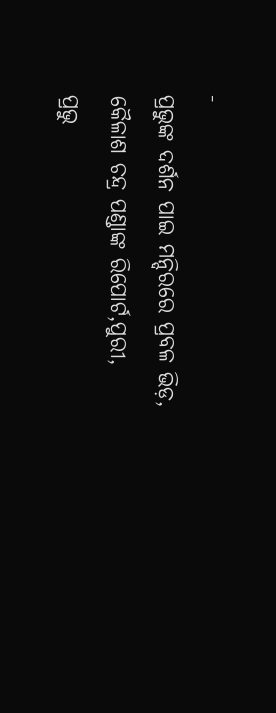-
ପ୍ରଭୁଙ୍କ ଦର୍ଶନ ପାଇ ମନ୍ଦିରରେ ପ୍ରବଳ ଭିଡ଼,
କୈଳାଶ ଚନ୍ଦ୍ର ପଣ୍ଡାଙ୍କ ରିପୋର୍ଟ,ପୁରୀ,
ପ୍ରଭୁ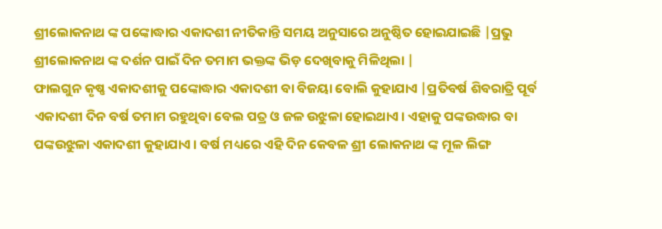ଶ୍ରୀଲୋକନାଥ ଙ୍କ ପଙ୍କୋଦ୍ଧାର ଏକାଦଶୀ ନୀତିକାନ୍ତି ସମୟ ଅନୁସାରେ ଅନୁଷ୍ଠିତ ହୋଇଯାଇଛି |ପ୍ରଭୁ ଶ୍ରୀଲୋକନାଥ ଙ୍କ ଦର୍ଶନ ପାଇଁ ଦିନ ତମାମ ଭକ୍ତଙ୍କ ଭିଡ଼ ଦେଖିବାକୁ ମିଳିଥିଲା |
ଫାଲଗୁନ କୃଷ୍ଣ ଏକାଦଶୀକୁ ପଙ୍କୋଦ୍ଧାର ଏକାଦଶୀ ବା ବିଜୟା ବୋଲି କୁହାଯାଏ |ପ୍ରତିବର୍ଷ ଶିବରାତ୍ରି ପୂର୍ବ ଏକାଦଶୀ ଦିନ ବର୍ଷ ତମାମ ରହୁଥିବା ବେଲ ପତ୍ର ଓ ଜଳ ଉଝୁଳା ହୋଇଥାଏ। ଏହାକୁ ପଙ୍କଉଦ୍ଧାର ବା ପଙ୍କଉଝୁଳା ଏକାଦଶୀ କୁହାଯାଏ। ବର୍ଷ ମଧ୍ୟରେ ଏହି ଦିନ କେବଳ ଶ୍ରୀ ଲୋକନାଥ ଙ୍କ ମୂଳ ଲିଙ୍ଗ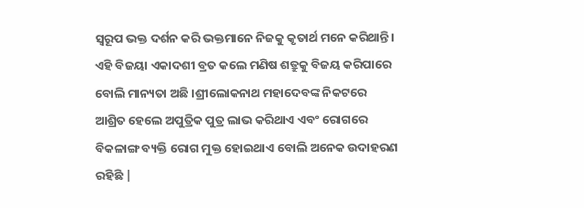ସ୍ୱରୂପ ଭକ୍ତ ଦର୍ଶନ କରି ଭକ୍ତମାନେ ନିଜକୁ କୃତାର୍ଥ ମନେ କରିଥାନ୍ତି।
ଏହି ବିଜୟା ଏକାଦଶୀ ବ୍ରତ କଲେ ମଣିଷ ଶତ୍ରୁକୁ ବିଜୟ କରିପାରେ ବୋଲି ମାନ୍ୟତା ଅଛି ।ଶ୍ରୀଲୋକନାଥ ମହାଦେବଙ୍କ ନିକଟରେ ଆଶ୍ରିତ ହେଲେ ଅପୁତ୍ରିକ ପୁତ୍ର ଲାଭ କରିଥାଏ ଏବଂ ରୋଗରେ ବିକଳାଙ୍ଗ ବ୍ୟକ୍ତି ରୋଗ ମୁକ୍ତ ହୋଇଥାଏ ବୋଲି ଅନେକ ଉଦାହରଣ ରହିଛି |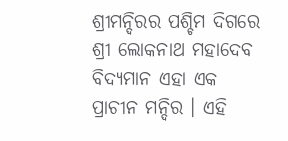ଶ୍ରୀମନ୍ଦିରର ପଶ୍ଚିମ ଦିଗରେ ଶ୍ରୀ ଲୋକନାଥ ମହାଦେବ ବିଦ୍ୟମାନ ଏହା ଏକ ପ୍ରାଚୀନ ମନ୍ଦିର । ଏହି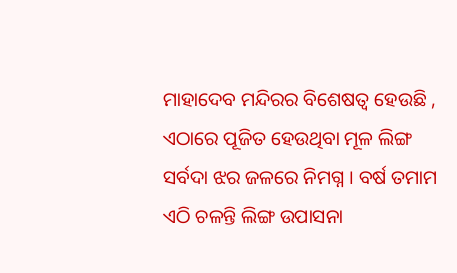ମାହାଦେବ ମନ୍ଦିରର ବିଶେଷତ୍ୱ ହେଉଛି , ଏଠାରେ ପୂଜିତ ହେଉଥିବା ମୂଳ ଲିଙ୍ଗ ସର୍ବଦା ଝର ଜଳରେ ନିମଗ୍ନ । ବର୍ଷ ତମାମ ଏଠି ଚଳନ୍ତି ଲିଙ୍ଗ ଉପାସନା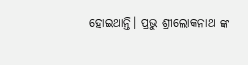ହୋଇଥାନ୍ତି। ପ୍ରଭୁ ଶ୍ରୀଲୋକନାଥ ଙ୍କ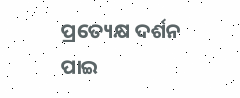ପ୍ରତ୍ୟେକ୍ଷ ଦର୍ଶନ ପାଇ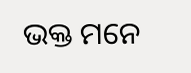ଭକ୍ତ ମନେ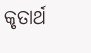କୃତାର୍ଥ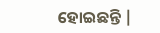ହୋଇଛନ୍ତି |